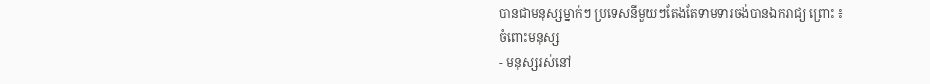បានជាមនុស្សម្នាក់ៗ ប្រទេសនីមួយៗតែងតែទាមទារចង់បានឯករាជ្យ ព្រោះ ៖
ចំពោះមនុស្ស
- មនុស្សរស់នៅ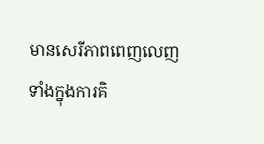មានសេរីភាពពេញលេញទាំងក្នុងការគិ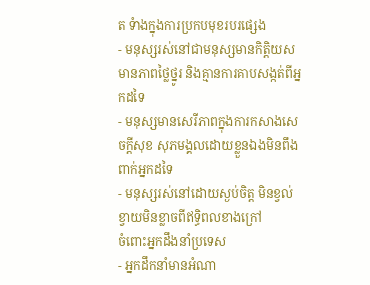ត ទំាងក្នុងការប្រកបមុខរបរផ្សេង
- មនុស្សរស់នៅជាមនុស្សមានកិត្តិយសមានភាពថ្លៃថ្នូរ និងគ្មានការគាបសង្កត់ពីអ្នកដទៃ
- មនុស្សមានសេរីភាពក្នុងការកសាងសេចក្តីសុខ សុភមង្គលដោយខ្លួនឯងមិនពឹងពាក់អ្នកដទៃ
- មនុស្សរស់នៅដោយស្ងប់ចិត្ត មិនខ្វល់ខ្វាយមិនខ្លាចពីឥទ្ធិពលខាងក្រៅ
ចំពោះអ្នកដឹងនាំប្រទេស
- អ្នកដឹកនាំមានអំណា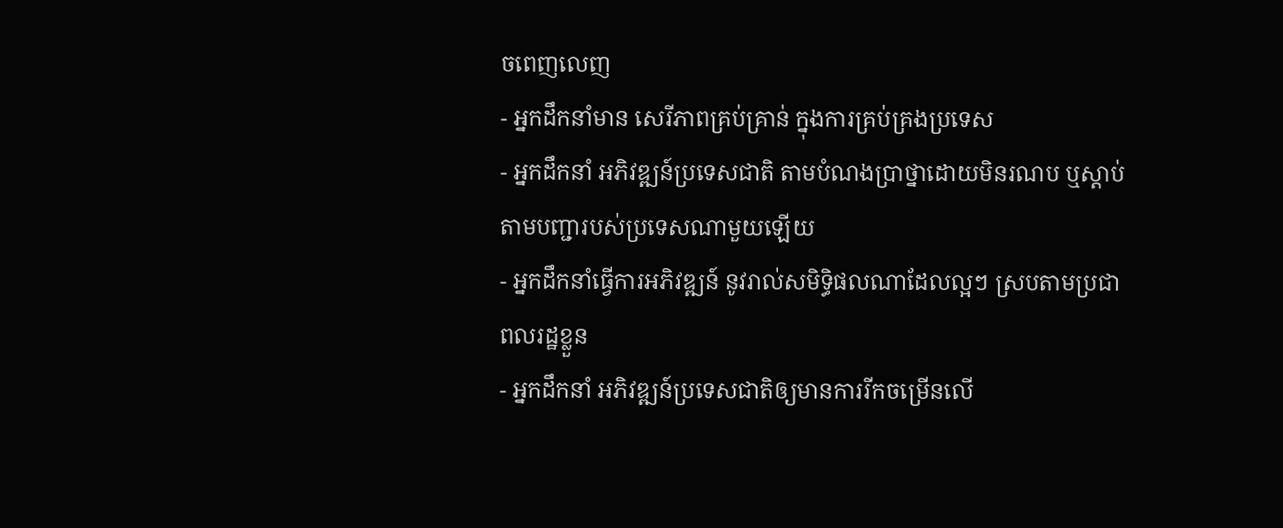ចពេញលេញ
- អ្នកដឹកនាំមាន សេរីភាពគ្រប់គ្រាន់ ក្នុងការគ្រប់គ្រងប្រទេស
- អ្នកដឹកនាំ អភិវឌ្ឍន៍ប្រទេសជាតិ តាមបំណងប្រាថ្នាដោយមិនរណប ឬស្តាប់តាមបញ្ជារបស់ប្រទេសណាមួយឡើយ
- អ្នកដឹកនាំធ្វើការអភិវឌ្ឍន៍ នូវរាល់សមិទ្ធិផលណាដែលល្អៗ ស្របតាមប្រជាពលរដ្ឋខ្លួន
- អ្នកដឹកនាំ អភិវឌ្ឍន៍ប្រទេសជាតិឲ្យមានការរីកចម្រើនលើ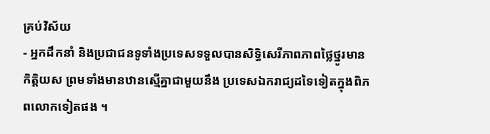គ្រប់វិស័យ
- អ្នកដឹកនាំ និងប្រជាជនទូទាំងប្រទេសទទួលបានសិទ្ធិសេរីភាពភាពថ្លៃថ្នូរមានកិត្តិយស ព្រមទាំងមានឋានស្មើគ្នាជាមួយនឹង ប្រទេសឯករាជ្យដទៃទៀតក្នុងពិភពលោកទៀតផង ។